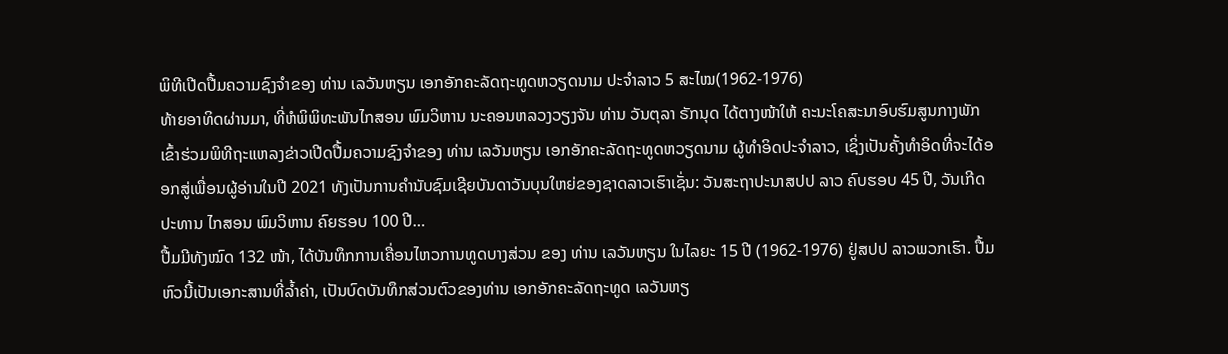ພິທີເປີດປື້ມຄວາມຊົງຈຳຂອງ ທ່ານ ເລວັນຫຽນ ເອກອັກຄະລັດຖະທູດຫວຽດນາມ ປະຈຳລາວ 5 ສະໄໝ(1962-1976)
ທ້າຍອາທິດຜ່ານມາ, ທີ່ຫໍພິພິທະພັນໄກສອນ ພົມວິຫານ ນະຄອນຫລວງວຽງຈັນ ທ່ານ ວັນຕຸລາ ຣັກນຸດ ໄດ້ຕາງໜ້າໃຫ້ ຄະນະໂຄສະນາອົບຮົມສູນກາງພັກ ເຂົ້າຮ່ວມພິທີຖະແຫລງຂ່າວເປີດປື້ມຄວາມຊົງຈຳຂອງ ທ່ານ ເລວັນຫຽນ ເອກອັກຄະລັດຖະທູດຫວຽດນາມ ຜູ້ທຳອິດປະຈຳລາວ, ເຊິ່ງເປັນຄັ້ງທຳອິດທີ່ຈະໄດ້ອອກສູ່ເພື່ອນຜູ້ອ່ານໃນປີ 2021 ທັງເປັນການຄຳນັບຊົມເຊີຍບັນດາວັນບຸນໃຫຍ່ຂອງຊາດລາວເຮົາເຊັ່ນ: ວັນສະຖາປະນາສປປ ລາວ ຄົບຮອບ 45 ປີ, ວັນເກີດປະທານ ໄກສອນ ພົມວິຫານ ຄົຍຮອບ 100 ປີ…
ປື້ມມີທັງໝົດ 132 ໜ້າ, ໄດ້ບັນທຶກການເຄື່ອນໄຫວການທູດບາງສ່ວນ ຂອງ ທ່ານ ເລວັນຫຽນ ໃນໄລຍະ 15 ປີ (1962-1976) ຢູ່ສປປ ລາວພວກເຮົາ. ປື້ມຫົວນີ້ເປັນເອກະສານທີ່ລ້ຳຄ່າ, ເປັນບົດບັນທຶກສ່ວນຕົວຂອງທ່ານ ເອກອັກຄະລັດຖະທູດ ເລວັນຫຽ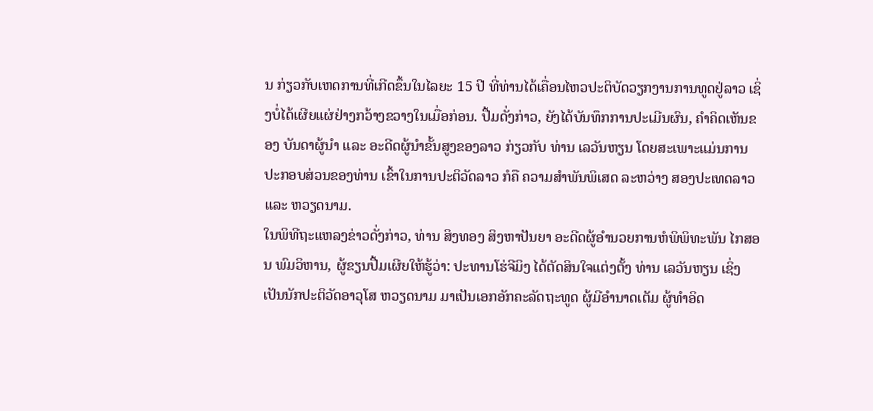ນ ກ່ຽວກັບເຫດການທີ່ເກີດຂຶ້ນໃນໄລຍະ 15 ປີ ທີ່ທ່ານໄດ້ເຄື່ອນໄຫວປະຕິບັດວຽກງານການທູດຢູ່ລາວ ເຊິ່ງບໍ່ໄດ້ເຜີຍແຜ່ຢ່າງກວ້າງຂວາງໃນເມື່ອກ່ອນ. ປື້ມດັ່ງກ່າວ, ຍັງໄດ້ບັນທຶກການປະເມີນຜົນ, ຄຳຄິດເຫັນຂອງ ບັນດາຜູ້ນຳ ແລະ ອະດີດຜູ້ນຳຂັ້ນສູງຂອງລາວ ກ່ຽວກັບ ທ່ານ ເລວັນຫຽນ ໂດຍສະເພາະແມ່ນການ ປະກອບສ່ວນຂອງທ່ານ ເຂົ້າໃນການປະຕິວັດລາວ ກໍຄື ຄວາມສຳພັນພິເສດ ລະຫວ່າງ ສອງປະເທດລາວ ແລະ ຫວຽດນາມ.
ໃນພິທີຖະແຫລງຂ່າວດັ່ງກ່າວ, ທ່ານ ສິງທອງ ສິງຫາປັນຍາ ອະດີດຜູ້ອຳນວຍການຫໍພິພິທະພັນ ໄກສອນ ພົມວິຫານ, ຜູ້ຂຽນປື້ມເຜີຍໃຫ້ຮູ້ວ່າ: ປະທານໂຮ່ຈີມິງ ໄດ້ຕັດສິນໃຈແຕ່ງຕັ້ງ ທ່ານ ເລວັນຫຽນ ເຊິ່ງເປັນນັກປະຕິວັດອາວຸໂສ ຫວຽດນາມ ມາເປັນເອກອັກຄະລັດຖະທູດ ຜູ້ມີອຳນາດເຕັມ ຜູ້ທຳອິດ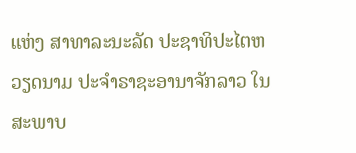ແຫ່ງ ສາທາລະນະລັດ ປະຊາທິປະໄຕຫວຽດນາມ ປະຈຳຣາຊະອານາຈັກລາວ ໃນສະພາບ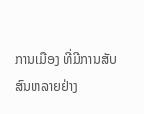ການເມືອງ ທີ່ມີການສັບສົນຫລາຍຢ່າງ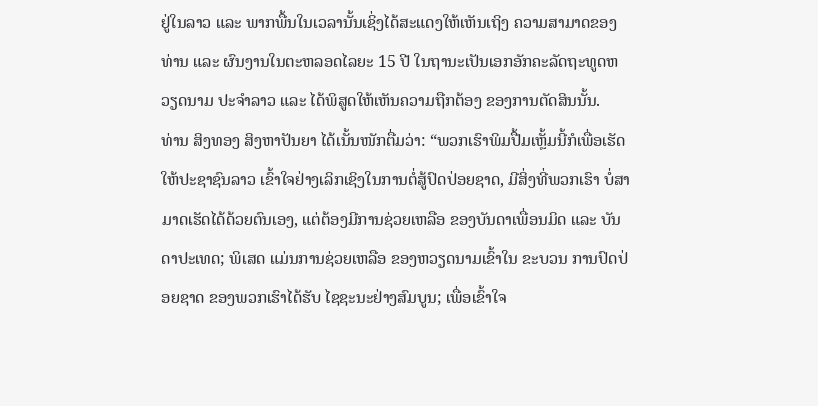ຢູ່ໃນລາວ ແລະ ພາກພື້ນໃນເວລານັ້ນເຊິ່ງໄດ້ສະແດງໃຫ້ເຫັນເຖິງ ຄວາມສາມາດຂອງທ່ານ ແລະ ຜົນງານໃນຕະຫລອດໄລຍະ 15 ປີ ໃນຖານະເປັນເອກອັກຄະລັດຖະທູດຫວຽດນາມ ປະຈຳລາວ ແລະ ໄດ້ພິສູດໃຫ້ເຫັນຄວາມຖືກຕ້ອງ ຂອງການຕັດສິນນັ້ນ.
ທ່ານ ສິງທອງ ສິງຫາປັນຍາ ໄດ້ເນັ້ນໜັກຕື່ມວ່າ: “ພວກເຮົາພິມປື້ມເຫຼັ້ມນີ້ກໍເພື່ອເຮັດໃຫ້ປະຊາຊົນລາວ ເຂົ້າໃຈຢ່າງເລິກເຊິງໃນການຕໍ່ສູ້ປົດປ່ອຍຊາດ, ມີສິ່ງທີ່ພວກເຮົາ ບໍ່ສາມາດເຮັດໄດ້ດ້ວຍຕົນເອງ, ແຕ່ຕ້ອງມີການຊ່ວຍເຫລືອ ຂອງບັນດາເພື່ອນມິດ ແລະ ບັນດາປະເທດ; ພິເສດ ແມ່ນການຊ່ວຍເຫລືອ ຂອງຫວຽດນາມເຂົ້າໃນ ຂະບວນ ການປົດປ່ອຍຊາດ ຂອງພວກເຮົາໄດ້ຮັບ ໄຊຊະນະຢ່າງສົມບູນ; ເພື່ອເຂົ້າໃຈ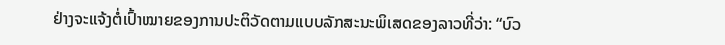ຢ່າງຈະແຈ້ງຕໍ່ເປົ້າໝາຍຂອງການປະຕິວັດຕາມແບບລັກສະນະພິເສດຂອງລາວທີ່ວ່າ: “ບົວ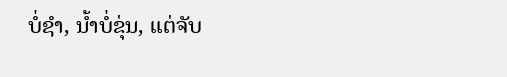ບໍ່ຊຳ, ນ້ຳບໍ່ຂຸ່ນ, ແຕ່ຈັບ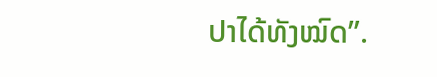ປາໄດ້ທັງໝົດ”.